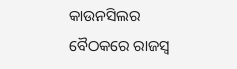କାଉନସିଲର ବୈଠକରେ ରାଜସ୍ୱ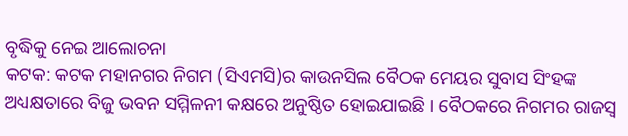ବୃଦ୍ଧିକୁ ନେଇ ଆଲୋଚନା
କଟକ: କଟକ ମହାନଗର ନିଗମ (ସିଏମସି)ର କାଉନସିଲ ବୈଠକ ମେୟର ସୁବାସ ସିଂହଙ୍କ ଅଧ୍ୟକ୍ଷତାରେ ବିଜୁ ଭବନ ସମ୍ମିଳନୀ କକ୍ଷରେ ଅନୁଷ୍ଠିତ ହୋଇଯାଇଛି । ବୈଠକରେ ନିଗମର ରାଜସ୍ୱ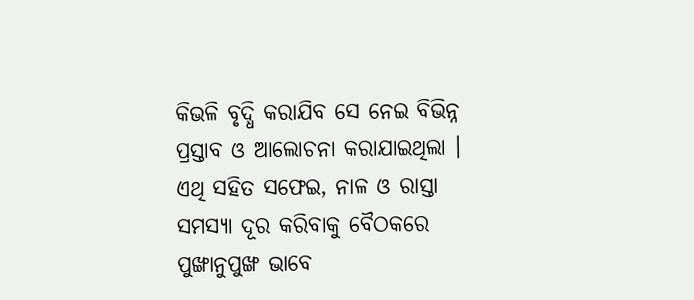କିଭଳି ବୃଦ୍ଧି କରାଯିବ ସେ ନେଇ ବିଭିନ୍ନ ପ୍ରସ୍ତାବ ଓ ଆଲୋଚନା କରାଯାଇଥିଲା । ଏଥି ସହିତ ସଫେଇ, ନାଳ ଓ ରାସ୍ତା ସମସ୍ୟା ଦୂର କରିବାକୁ ବୈଠକରେ ପୁଙ୍ଖାନୁପୁଙ୍ଖ ଭାବେ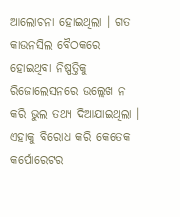ଆଲୋଚନା ହୋଇଥିଲା । ଗତ କାଉନସିଲ ବୈଠକରେ ହୋଇଥିବା ନିଷ୍ପତ୍ତିକୁ ରିଜୋଲେସନରେ ଉଲ୍ଲେଖ ନ କରି ଭୁଲ ତଥ୍ୟ ଦିଆଯାଇଥିଲା । ଏହାକୁ ବିରୋଧ କରି କେତେକ କର୍ପୋରେଟର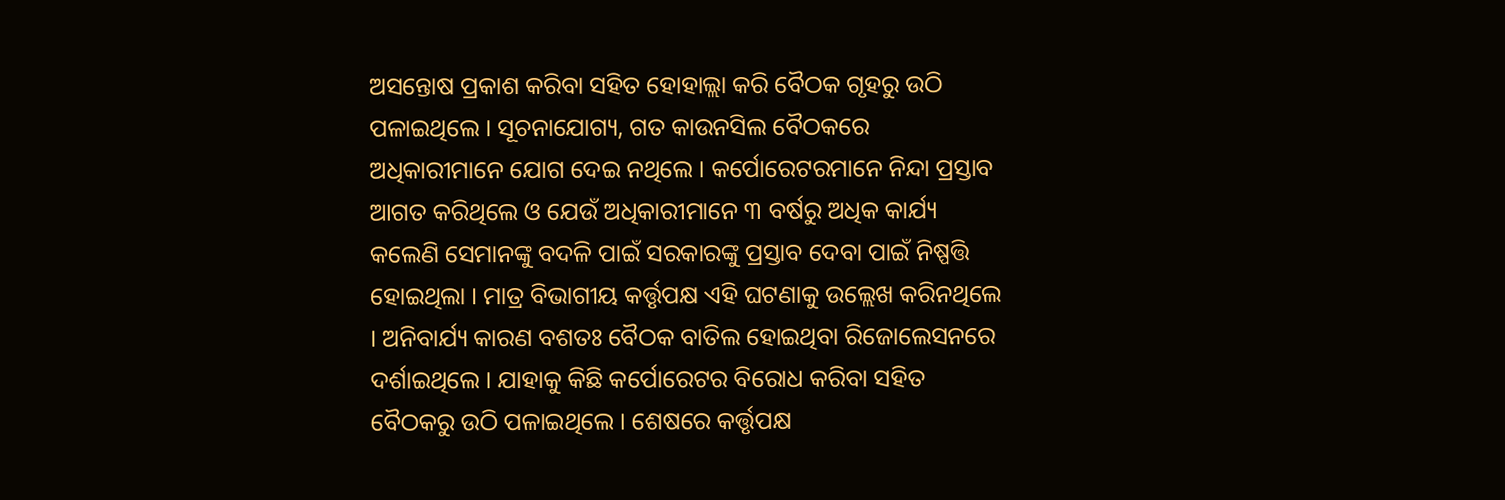ଅସନ୍ତୋଷ ପ୍ରକାଶ କରିବା ସହିତ ହୋହାଲ୍ଲା କରି ବୈଠକ ଗୃହରୁ ଉଠି ପଳାଇଥିଲେ । ସୂଚନାଯୋଗ୍ୟ, ଗତ କାଉନସିଲ ବୈଠକରେ ଅଧିକାରୀମାନେ ଯୋଗ ଦେଇ ନଥିଲେ । କର୍ପୋରେଟରମାନେ ନିନ୍ଦା ପ୍ରସ୍ତାବ ଆଗତ କରିଥିଲେ ଓ ଯେଉଁ ଅଧିକାରୀମାନେ ୩ ବର୍ଷରୁ ଅଧିକ କାର୍ଯ୍ୟ କଲେଣି ସେମାନଙ୍କୁ ବଦଳି ପାଇଁ ସରକାରଙ୍କୁ ପ୍ରସ୍ତାବ ଦେବା ପାଇଁ ନିଷ୍ପତ୍ତି ହୋଇଥିଲା । ମାତ୍ର ବିଭାଗୀୟ କର୍ତ୍ତୃପକ୍ଷ ଏହି ଘଟଣାକୁ ଉଲ୍ଲେଖ କରିନଥିଲେ । ଅନିବାର୍ଯ୍ୟ କାରଣ ବଶତଃ ବୈଠକ ବାତିଲ ହୋଇଥିବା ରିଜୋଲେସନରେ ଦର୍ଶାଇଥିଲେ । ଯାହାକୁ କିଛି କର୍ପୋରେଟର ବିରୋଧ କରିବା ସହିତ ବୈଠକରୁ ଉଠି ପଳାଇଥିଲେ । ଶେଷରେ କର୍ତ୍ତୃପକ୍ଷ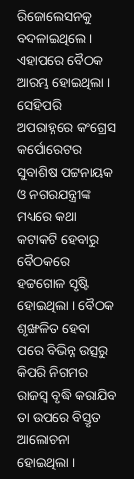ରିଜୋଲେସନକୁ ବଦଳାଇଥିଲେ । ଏହାପରେ ବୈଠକ ଆରମ୍ଭ ହୋଇଥିଲା । ସେହିପରି ଅପରାହ୍ନରେ କଂଗ୍ରେସ କର୍ପୋରେଟର ସୁବାଶିଷ ପଟ୍ଟନାୟକ ଓ ନଗରଯନ୍ତ୍ରୀଙ୍କ ମଧ୍ୟରେ କଥା କଟାକଟି ହେବାରୁ ବୈଠକରେ ହଟ୍ଟଗୋଳ ସୃଷ୍ଟି ହୋଇଥିଲା । ବୈଠକ ଶୃଙ୍ଖଳିତ ହେବା ପରେ ବିଭିନ୍ନ ଉତ୍ସରୁ କିପରି ନିଗମର ରାଜସ୍ୱ ବୃଦ୍ଧି କରାଯିବ ତା ଉପରେ ବିସ୍ତୃତ ଆଲୋଚନା ହୋଇଥିଲା ।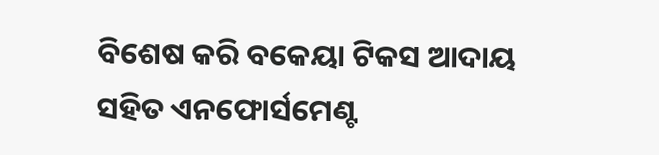ବିଶେଷ କରି ବକେୟା ଟିକସ ଆଦାୟ ସହିତ ଏନଫୋର୍ସମେଣ୍ଟ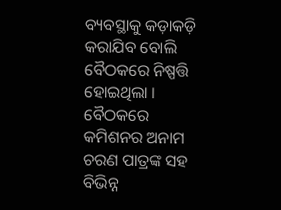ବ୍ୟବସ୍ଥାକୁ କଡ଼ାକଡ଼ି କରାଯିବ ବୋଲି ବୈଠକରେ ନିଷ୍ପତ୍ତି ହୋଇଥିଲା । ବୈଠକରେ କମିଶନର ଅନାମ ଚରଣ ପାତ୍ରଙ୍କ ସହ ବିଭିନ୍ନ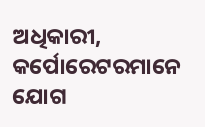ଅଧିକାରୀ, କର୍ପୋରେଟରମାନେ ଯୋଗ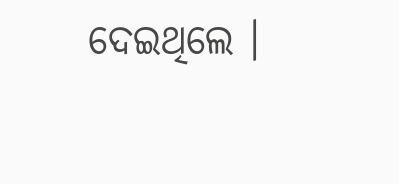ଦେଇଥିଲେ ।